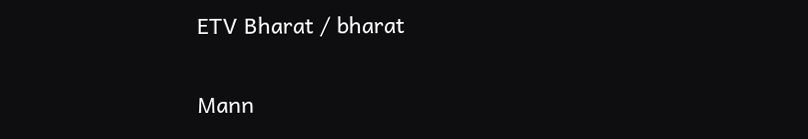ETV Bharat / bharat

Mann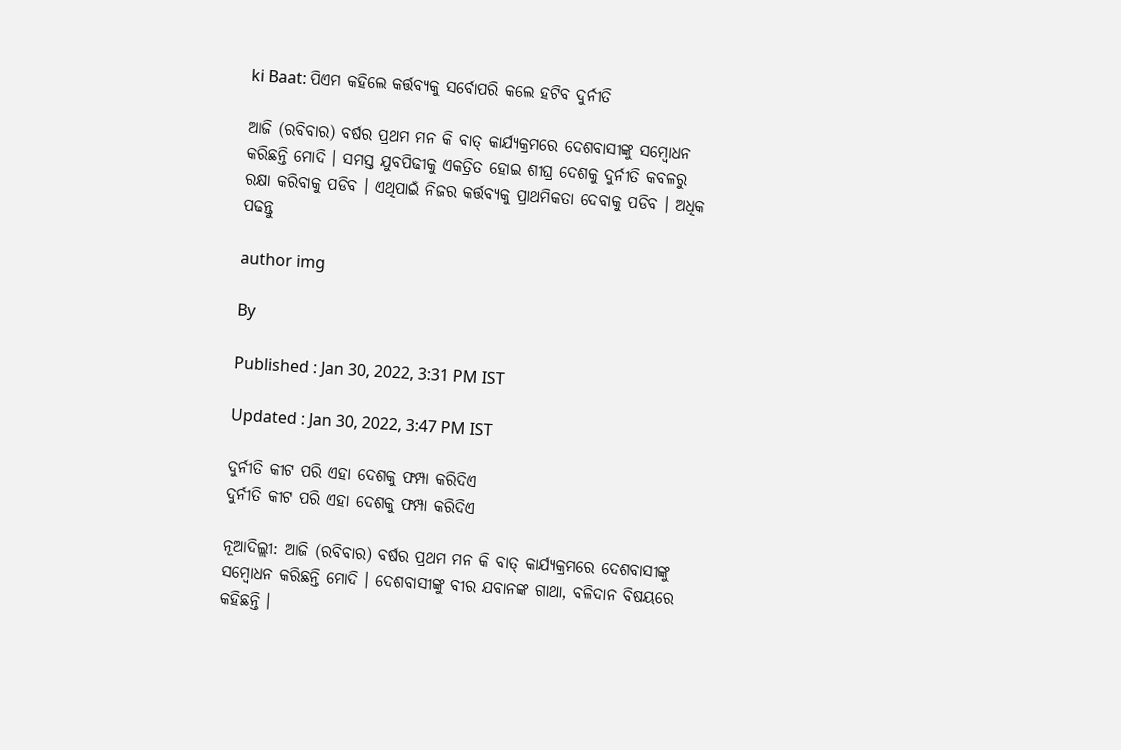ki Baat: ପିଏମ କହିଲେ କର୍ତ୍ତବ୍ୟକୁ ସର୍ବୋପରି କଲେ ହଟିବ ଦୁର୍ନୀତି

ଆଜି (ରବିବାର) ବର୍ଷର ପ୍ରଥମ ମନ କି ବାତ୍ କାର୍ଯ୍ୟକ୍ରମରେ ଦେଶବାସୀଙ୍କୁ ସମ୍ବୋଧନ କରିଛନ୍ତି ମୋଦି । ସମସ୍ତ ଯୁବପିଢୀକୁ ଏକତ୍ରିତ ହୋଇ ଶୀଘ୍ର ଦେଶକୁ ଦୁର୍ନୀତି କବଳରୁ ରକ୍ଷା କରିବାକୁ ପଡିବ । ଏଥିପାଇଁ ନିଜର କର୍ତ୍ତବ୍ୟକୁ ପ୍ରାଥମିକତା ଦେବାକୁ ପଡିବ । ଅଧିକ ପଢନ୍ତୁ

author img

By

Published : Jan 30, 2022, 3:31 PM IST

Updated : Jan 30, 2022, 3:47 PM IST

ଦୁର୍ନୀତି କୀଟ ପରି ଏହା ଦେଶକୁ ଫମ୍ପା କରିଦିଏ
ଦୁର୍ନୀତି କୀଟ ପରି ଏହା ଦେଶକୁ ଫମ୍ପା କରିଦିଏ

ନୂଆଦିଲ୍ଲୀ: ଆଜି (ରବିବାର) ବର୍ଷର ପ୍ରଥମ ମନ କି ବାତ୍ କାର୍ଯ୍ୟକ୍ରମରେ ଦେଶବାସୀଙ୍କୁ ସମ୍ବୋଧନ କରିଛନ୍ତି ମୋଦି । ଦେଶବାସୀଙ୍କୁ ବୀର ଯବାନଙ୍କ ଗାଥା, ବଳିଦାନ ବିଷୟରେ କହିଛନ୍ତି ।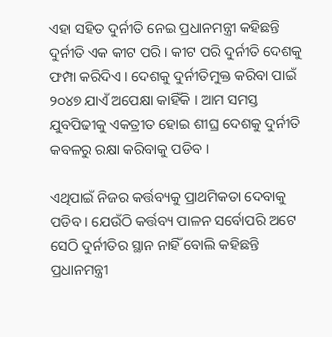ଏହା ସହିତ ଦୁର୍ନୀତି ନେଇ ପ୍ରଧାନମନ୍ତ୍ରୀ କହିଛନ୍ତି ଦୁର୍ନୀତି ଏକ କୀଟ ପରି । କୀଟ ପରି ଦୁର୍ନୀତି ଦେଶକୁ ଫମ୍ପା କରିଦିଏ । ଦେଶକୁ ଦୁର୍ନୀତିମୁକ୍ତ କରିବା ପାଇଁ ୨୦୪୭ ଯାଏଁ ଅପେକ୍ଷା କାହିଁକି । ଆମ ସମସ୍ତ ଯୁବପିଢୀକୁ ଏକତ୍ରୀତ ହୋଇ ଶୀଘ୍ର ଦେଶକୁ ଦୁର୍ନୀତି କବଳରୁ ରକ୍ଷା କରିବାକୁ ପଡିବ ।

ଏଥିପାଇଁ ନିଜର କର୍ତ୍ତବ୍ୟକୁ ପ୍ରାଥମିକତା ଦେବାକୁ ପଡିବ । ଯେଉଁଠି କର୍ତ୍ତବ୍ୟ ପାଳନ ସର୍ବୋପରି ଅଟେ ସେଠି ଦୁର୍ନୀତିର ସ୍ଥାନ ନାହିଁ ବୋଲି କହିଛନ୍ତି ପ୍ରଧାନମନ୍ତ୍ରୀ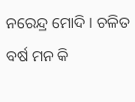ନରେନ୍ଦ୍ର ମୋଦି । ଚଳିତ ବର୍ଷ ମନ କି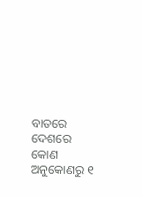ବାତରେ ଦେଶରେ କୋଣ ଅନୁକୋଣରୁ ୧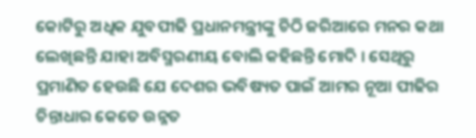କୋଟିରୁ ଅଧିକ ଯୁବପୀଢି ପ୍ରଧାନମନ୍ତ୍ରୀଙ୍କୁ ଚିଠି ଜରିଆରେ ମନର କଥା ଲେଖିଛନ୍ତି ଯାହା ଅବିସ୍ମରଣୀୟ ବୋଲି କହିଛନ୍ତି ମୋଦି । ସେଥିରୁ ପ୍ରମାଣିତ ହେଉଛି ଯେ ଦେଶର ଭବିଷ୍ୟତ ପାଇଁ ଆମର ନୂଆ ପୀଢିର ଚିନ୍ତାଧାର କେତେ ଉନ୍ନତ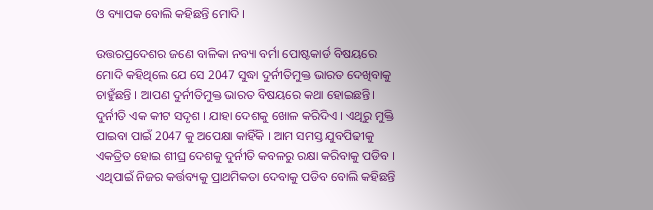ଓ ବ୍ୟାପକ ବୋଲି କହିଛନ୍ତି ମୋଦି ।

ଉତ୍ତରପ୍ରଦେଶର ଜଣେ ବାଳିକା ନବ୍ୟା ବର୍ମା ପୋଷ୍ଟକାର୍ଡ ବିଷୟରେ ମୋଦି କହିଥିଲେ ଯେ ସେ 2047 ସୁଦ୍ଧା ଦୁର୍ନୀତିମୁକ୍ତ ଭାରତ ଦେଖିବାକୁ ଚାହୁଁଛନ୍ତି । ଆପଣ ଦୁର୍ନୀତିମୁକ୍ତ ଭାରତ ବିଷୟରେ କଥା ହୋଇଛନ୍ତି। ଦୁର୍ନୀତି ଏକ କୀଟ ସଦୃଶ । ଯାହା ଦେଶକୁ ଖୋଳ କରିଦିଏ । ଏଥିରୁ ମୁକ୍ତି ପାଇବା ପାଇଁ 2047 କୁ ଅପେକ୍ଷା କାହିଁକି । ଆମ ସମସ୍ତ ଯୁବପିଢୀକୁ ଏକତ୍ରିତ ହୋଇ ଶୀଘ୍ର ଦେଶକୁ ଦୁର୍ନୀତି କବଳରୁ ରକ୍ଷା କରିବାକୁ ପଡିବ । ଏଥିପାଇଁ ନିଜର କର୍ତ୍ତବ୍ୟକୁ ପ୍ରାଥମିକତା ଦେବାକୁ ପଡିବ ବୋଲି କହିଛନ୍ତି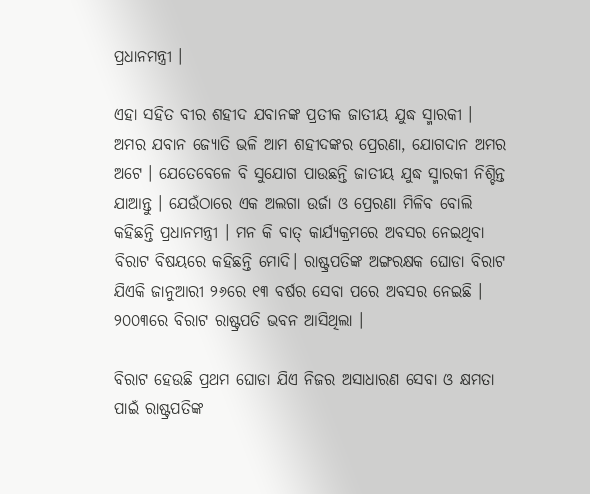ପ୍ରଧାନମନ୍ତ୍ରୀ ।

ଏହା ସହିତ ବୀର ଶହୀଦ ଯବାନଙ୍କ ପ୍ରତୀକ ଜାତୀୟ ଯୁଦ୍ଧ ସ୍ମାରକୀ । ଅମର ଯବାନ ଜ୍ୟୋତି ଭଳି ଆମ ଶହୀଦଙ୍କର ପ୍ରେରଣା, ଯୋଗଦାନ ଅମର ଅଟେ । ଯେତେବେଳେ ବି ସୁଯୋଗ ପାଉଛନ୍ତି ଜାତୀୟ ଯୁଦ୍ଧ ସ୍ମାରକୀ ନିଶ୍ଚିନ୍ତ ଯାଆନ୍ତୁ । ଯେଉଁଠାରେ ଏକ ଅଲଗା ଉର୍ଜା ଓ ପ୍ରେରଣା ମିଳିବ ବୋଲି କହିଛନ୍ତି ପ୍ରଧାନମନ୍ତ୍ରୀ । ମନ କି ବାତ୍ କାର୍ଯ୍ୟକ୍ରମରେ ଅବସର ନେଇଥିବା ବିରାଟ ବିଷୟରେ କହିଛନ୍ତି ମୋଦି। ରାଷ୍ଟ୍ରପତିଙ୍କ ଅଙ୍ଗରକ୍ଷକ ଘୋଡା ବିରାଟ ଯିଏକି ଜାନୁଆରୀ ୨୬ରେ ୧୩ ବର୍ଷର ସେବା ପରେ ଅବସର ନେଇଛି । ୨୦୦୩ରେ ବିରାଟ ରାଷ୍ଟ୍ରପତି ଭବନ ଆସିଥିଲା ।

ବିରାଟ ହେଉଛି ପ୍ରଥମ ଘୋଡା ଯିଏ ନିଜର ଅସାଧାରଣ ସେବା ଓ କ୍ଷମତା ପାଇଁ ରାଷ୍ଟ୍ରପତିଙ୍କ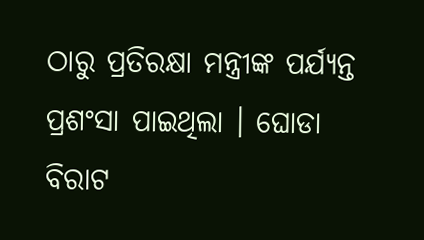ଠାରୁ ପ୍ରତିରକ୍ଷା ମନ୍ତ୍ରୀଙ୍କ ପର୍ଯ୍ୟନ୍ତ ପ୍ରଶଂସା ପାଇଥିଲା । ଘୋଡା ବିରାଟ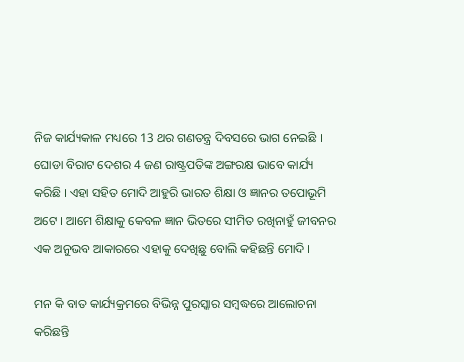ନିଜ କାର୍ଯ୍ୟକାଳ ମଧ୍ୟରେ 13 ଥର ଗଣତନ୍ତ୍ର ଦିବସରେ ଭାଗ ନେଇଛି । ଘୋଡା ବିରାଟ ଦେଶର 4 ଜଣ ରାଷ୍ଟ୍ରପତିଙ୍କ ଅଙ୍ଗରକ୍ଷ ଭାବେ କାର୍ଯ୍ୟ କରିଛି । ଏହା ସହିତ ମୋଦି ଆହୁରି ଭାରତ ଶିକ୍ଷା ଓ ଜ୍ଞାନର ତପୋଭୂମି ଅଟେ । ଆମେ ଶିକ୍ଷାକୁ କେବଳ ଜ୍ଞାନ ଭିତରେ ସୀମିତ ରଖିନାହୁଁ ଜୀବନର ଏକ ଅନୁଭବ ଆକାରରେ ଏହାକୁ ଦେଖିଛୁ ବୋଲି କହିଛନ୍ତି ମୋଦି ।

ମନ କି ବାତ କାର୍ଯ୍ୟକ୍ରମରେ ବିଭିନ୍ନ ପୁରସ୍କାର ସମ୍ବଦ୍ଧରେ ଆଲୋଚନା କରିଛନ୍ତି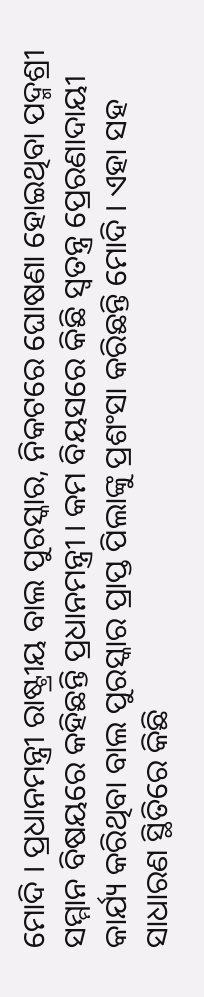ମୋଦି । ପ୍ରଧାନମନ୍ତ୍ରୀ ରାଷ୍ଟ୍ରୀୟ ବାଲ ପୁରସ୍କାର, ନିକଟରେ ଘୋଷଣା ହୋଇଥିବା ପଦ୍ମଶ୍ରୀ ସମ୍ମାନ ବିଷୟରେ କହିଛନ୍ତି ପ୍ରଧାନମନ୍ତ୍ରୀ । କମ ବିୟସରେ କିଛି ସ୍ବତନ୍ତ୍ର ପ୍ରେରଣାଦାୟୀ କାର୍ଯ୍ୟ କରିଥିବା ବାଲ ପୁରସ୍କାର ପ୍ରାପ୍ତ ପିଲାଙ୍କୁ ପ୍ରଶଂସା କରିଛନ୍ତି ମୋଦି । ଏହା ସହ ସାଧାରଣ ସ୍ଥିତିରେ କିଛି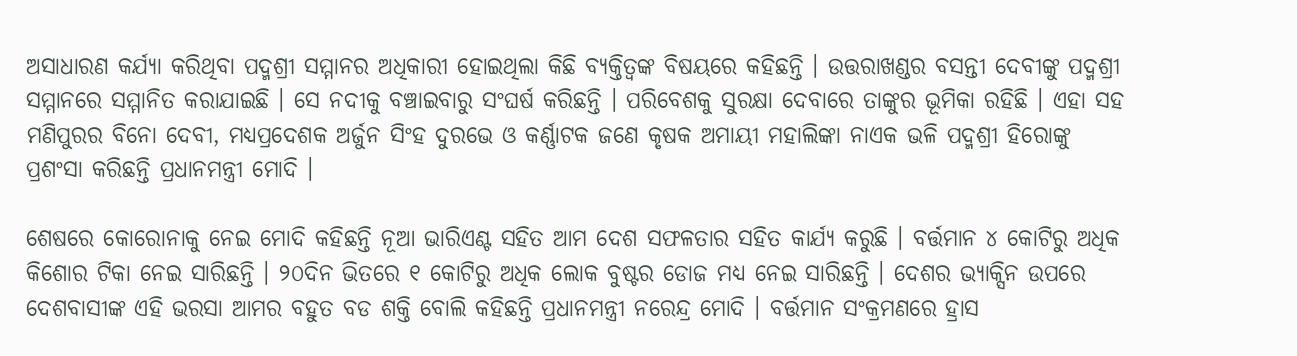ଅସାଧାରଣ କର୍ଯ୍ୟା କରିଥିବା ପଦ୍ମଶ୍ରୀ ସମ୍ମାନର ଅଧିକାରୀ ହୋଇଥିଲା କିଛି ବ୍ୟକ୍ତିତ୍ବଙ୍କ ବିଷୟରେ କହିଛନ୍ତି । ଉତ୍ତରାଖଣ୍ଡର ବସନ୍ତୀ ଦେବୀଙ୍କୁ ପଦ୍ମଶ୍ରୀ ସମ୍ମାନରେ ସମ୍ମାନିତ କରାଯାଇଛି । ସେ ନଦୀକୁ ବଞ୍ଚାଇବାରୁ ସଂଘର୍ଷ କରିଛନ୍ତି । ପରିବେଶକୁ ସୁରକ୍ଷା ଦେବାରେ ତାଙ୍କୁର ଭୂମିକା ରହିଛି । ଏହା ସହ ମଣିପୁରର ବିନୋ ଦେବୀ, ମଧ୍ୟପ୍ରଦେଶକ ଅର୍ଜୁନ ସିଂହ ଦୁରଭେ ଓ କର୍ଣ୍ଣାଟକ ଜଣେ କୃଷକ ଅମାୟୀ ମହାଲିଙ୍କା ନାଏକ ଭଳି ପଦ୍ମଶ୍ରୀ ହିରୋଙ୍କୁ ପ୍ରଶଂସା କରିଛନ୍ତି ପ୍ରଧାନମନ୍ତ୍ରୀ ମୋଦି ।

ଶେଷରେ କୋରୋନାକୁ ନେଇ ମୋଦି କହିଛନ୍ତି ନୂଆ ଭାରିଏଣ୍ଟ ସହିତ ଆମ ଦେଶ ସଫଳତାର ସହିତ କାର୍ଯ୍ୟ କରୁଛି । ବର୍ତ୍ତମାନ ୪ କୋଟିରୁ ଅଧିକ କିଶୋର ଟିକା ନେଇ ସାରିଛନ୍ତି । ୨୦ଦିନ ଭିତରେ ୧ କୋଟିରୁ ଅଧିକ ଲୋକ ବୁଷ୍ଟର ଡୋଜ ମଧ୍ୟ ନେଇ ସାରିଛନ୍ତି । ଦେଶର ଭ୍ଯାକ୍ସିନ ଉପରେ ଦେଶବାସୀଙ୍କ ଏହି ଭରସା ଆମର ବହୁତ ବଡ ଶକ୍ତି ବୋଲି କହିଛନ୍ତି ପ୍ରଧାନମନ୍ତ୍ରୀ ନରେନ୍ଦ୍ର ମୋଦି । ବର୍ତ୍ତମାନ ସଂକ୍ରମଣରେ ହ୍ରାସ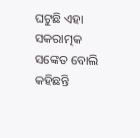ଘଟୁଛି ଏହା ସକରାତ୍ମକ ସଙ୍କେତ ବୋଲି କହିଛନ୍ତି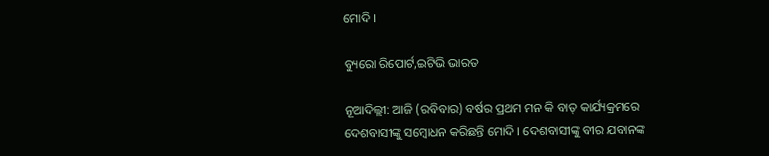ମୋଦି ।

ବ୍ୟୁରୋ ରିପୋର୍ଟ,ଇଟିଭି ଭାରତ

ନୂଆଦିଲ୍ଲୀ: ଆଜି (ରବିବାର) ବର୍ଷର ପ୍ରଥମ ମନ କି ବାତ୍ କାର୍ଯ୍ୟକ୍ରମରେ ଦେଶବାସୀଙ୍କୁ ସମ୍ବୋଧନ କରିଛନ୍ତି ମୋଦି । ଦେଶବାସୀଙ୍କୁ ବୀର ଯବାନଙ୍କ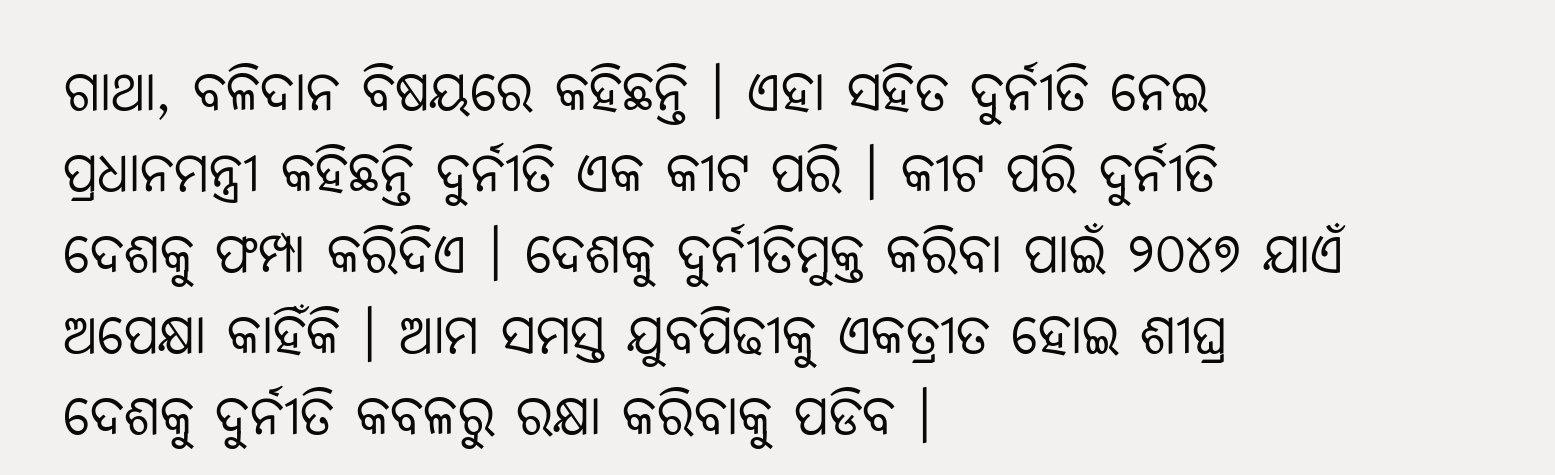ଗାଥା, ବଳିଦାନ ବିଷୟରେ କହିଛନ୍ତି । ଏହା ସହିତ ଦୁର୍ନୀତି ନେଇ ପ୍ରଧାନମନ୍ତ୍ରୀ କହିଛନ୍ତି ଦୁର୍ନୀତି ଏକ କୀଟ ପରି । କୀଟ ପରି ଦୁର୍ନୀତି ଦେଶକୁ ଫମ୍ପା କରିଦିଏ । ଦେଶକୁ ଦୁର୍ନୀତିମୁକ୍ତ କରିବା ପାଇଁ ୨୦୪୭ ଯାଏଁ ଅପେକ୍ଷା କାହିଁକି । ଆମ ସମସ୍ତ ଯୁବପିଢୀକୁ ଏକତ୍ରୀତ ହୋଇ ଶୀଘ୍ର ଦେଶକୁ ଦୁର୍ନୀତି କବଳରୁ ରକ୍ଷା କରିବାକୁ ପଡିବ ।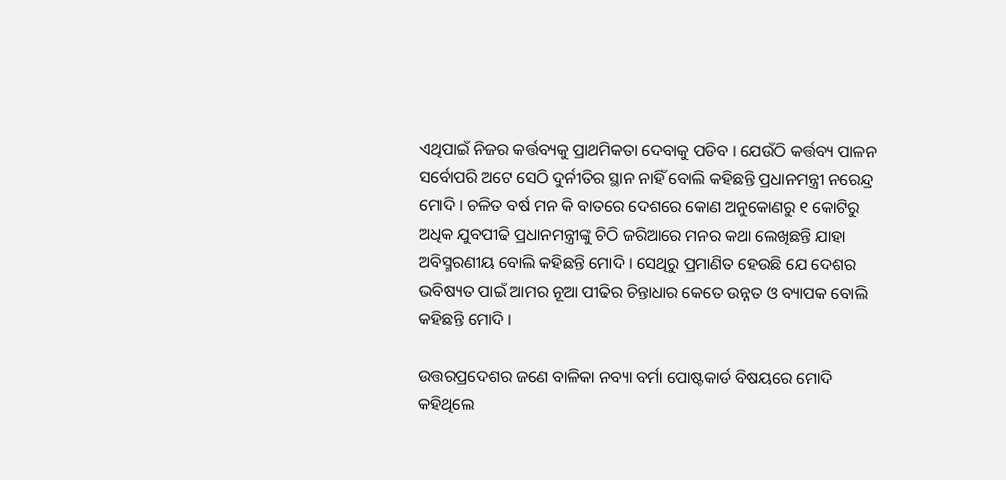ଏଥିପାଇଁ ନିଜର କର୍ତ୍ତବ୍ୟକୁ ପ୍ରାଥମିକତା ଦେବାକୁ ପଡିବ । ଯେଉଁଠି କର୍ତ୍ତବ୍ୟ ପାଳନ ସର୍ବୋପରି ଅଟେ ସେଠି ଦୁର୍ନୀତିର ସ୍ଥାନ ନାହିଁ ବୋଲି କହିଛନ୍ତି ପ୍ରଧାନମନ୍ତ୍ରୀ ନରେନ୍ଦ୍ର ମୋଦି । ଚଳିତ ବର୍ଷ ମନ କି ବାତରେ ଦେଶରେ କୋଣ ଅନୁକୋଣରୁ ୧ କୋଟିରୁ ଅଧିକ ଯୁବପୀଢି ପ୍ରଧାନମନ୍ତ୍ରୀଙ୍କୁ ଚିଠି ଜରିଆରେ ମନର କଥା ଲେଖିଛନ୍ତି ଯାହା ଅବିସ୍ମରଣୀୟ ବୋଲି କହିଛନ୍ତି ମୋଦି । ସେଥିରୁ ପ୍ରମାଣିତ ହେଉଛି ଯେ ଦେଶର ଭବିଷ୍ୟତ ପାଇଁ ଆମର ନୂଆ ପୀଢିର ଚିନ୍ତାଧାର କେତେ ଉନ୍ନତ ଓ ବ୍ୟାପକ ବୋଲି କହିଛନ୍ତି ମୋଦି ।

ଉତ୍ତରପ୍ରଦେଶର ଜଣେ ବାଳିକା ନବ୍ୟା ବର୍ମା ପୋଷ୍ଟକାର୍ଡ ବିଷୟରେ ମୋଦି କହିଥିଲେ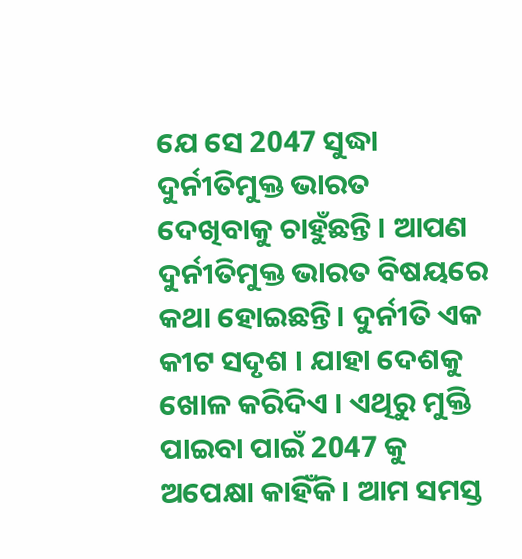ଯେ ସେ 2047 ସୁଦ୍ଧା ଦୁର୍ନୀତିମୁକ୍ତ ଭାରତ ଦେଖିବାକୁ ଚାହୁଁଛନ୍ତି । ଆପଣ ଦୁର୍ନୀତିମୁକ୍ତ ଭାରତ ବିଷୟରେ କଥା ହୋଇଛନ୍ତି। ଦୁର୍ନୀତି ଏକ କୀଟ ସଦୃଶ । ଯାହା ଦେଶକୁ ଖୋଳ କରିଦିଏ । ଏଥିରୁ ମୁକ୍ତି ପାଇବା ପାଇଁ 2047 କୁ ଅପେକ୍ଷା କାହିଁକି । ଆମ ସମସ୍ତ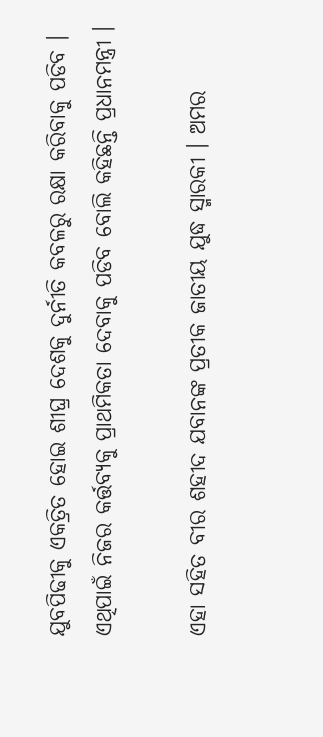ଯୁବପିଢୀକୁ ଏକତ୍ରିତ ହୋଇ ଶୀଘ୍ର ଦେଶକୁ ଦୁର୍ନୀତି କବଳରୁ ରକ୍ଷା କରିବାକୁ ପଡିବ । ଏଥିପାଇଁ ନିଜର କର୍ତ୍ତବ୍ୟକୁ ପ୍ରାଥମିକତା ଦେବାକୁ ପଡିବ ବୋଲି କହିଛନ୍ତି ପ୍ରଧାନମନ୍ତ୍ରୀ ।

ଏହା ସହିତ ବୀର ଶହୀଦ ଯବାନଙ୍କ ପ୍ରତୀକ ଜାତୀୟ ଯୁଦ୍ଧ ସ୍ମାରକୀ । ଅମର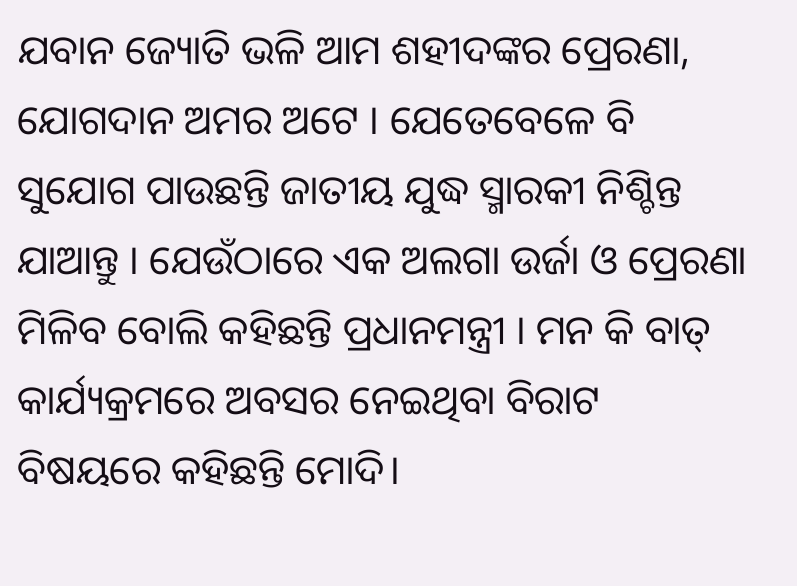ଯବାନ ଜ୍ୟୋତି ଭଳି ଆମ ଶହୀଦଙ୍କର ପ୍ରେରଣା, ଯୋଗଦାନ ଅମର ଅଟେ । ଯେତେବେଳେ ବି ସୁଯୋଗ ପାଉଛନ୍ତି ଜାତୀୟ ଯୁଦ୍ଧ ସ୍ମାରକୀ ନିଶ୍ଚିନ୍ତ ଯାଆନ୍ତୁ । ଯେଉଁଠାରେ ଏକ ଅଲଗା ଉର୍ଜା ଓ ପ୍ରେରଣା ମିଳିବ ବୋଲି କହିଛନ୍ତି ପ୍ରଧାନମନ୍ତ୍ରୀ । ମନ କି ବାତ୍ କାର୍ଯ୍ୟକ୍ରମରେ ଅବସର ନେଇଥିବା ବିରାଟ ବିଷୟରେ କହିଛନ୍ତି ମୋଦି।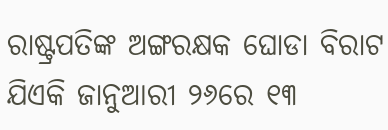ରାଷ୍ଟ୍ରପତିଙ୍କ ଅଙ୍ଗରକ୍ଷକ ଘୋଡା ବିରାଟ ଯିଏକି ଜାନୁଆରୀ ୨୬ରେ ୧୩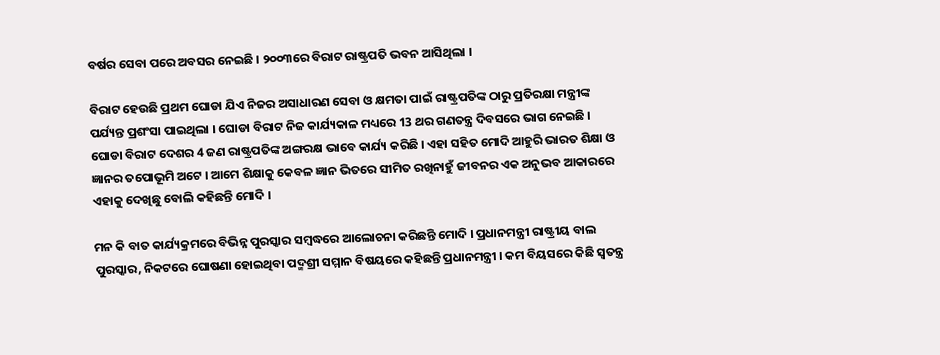ବର୍ଷର ସେବା ପରେ ଅବସର ନେଇଛି । ୨୦୦୩ରେ ବିରାଟ ରାଷ୍ଟ୍ରପତି ଭବନ ଆସିଥିଲା ।

ବିରାଟ ହେଉଛି ପ୍ରଥମ ଘୋଡା ଯିଏ ନିଜର ଅସାଧାରଣ ସେବା ଓ କ୍ଷମତା ପାଇଁ ରାଷ୍ଟ୍ରପତିଙ୍କ ଠାରୁ ପ୍ରତିରକ୍ଷା ମନ୍ତ୍ରୀଙ୍କ ପର୍ଯ୍ୟନ୍ତ ପ୍ରଶଂସା ପାଇଥିଲା । ଘୋଡା ବିରାଟ ନିଜ କାର୍ଯ୍ୟକାଳ ମଧ୍ୟରେ 13 ଥର ଗଣତନ୍ତ୍ର ଦିବସରେ ଭାଗ ନେଇଛି । ଘୋଡା ବିରାଟ ଦେଶର 4 ଜଣ ରାଷ୍ଟ୍ରପତିଙ୍କ ଅଙ୍ଗରକ୍ଷ ଭାବେ କାର୍ଯ୍ୟ କରିଛି । ଏହା ସହିତ ମୋଦି ଆହୁରି ଭାରତ ଶିକ୍ଷା ଓ ଜ୍ଞାନର ତପୋଭୂମି ଅଟେ । ଆମେ ଶିକ୍ଷାକୁ କେବଳ ଜ୍ଞାନ ଭିତରେ ସୀମିତ ରଖିନାହୁଁ ଜୀବନର ଏକ ଅନୁଭବ ଆକାରରେ ଏହାକୁ ଦେଖିଛୁ ବୋଲି କହିଛନ୍ତି ମୋଦି ।

ମନ କି ବାତ କାର୍ଯ୍ୟକ୍ରମରେ ବିଭିନ୍ନ ପୁରସ୍କାର ସମ୍ବଦ୍ଧରେ ଆଲୋଚନା କରିଛନ୍ତି ମୋଦି । ପ୍ରଧାନମନ୍ତ୍ରୀ ରାଷ୍ଟ୍ରୀୟ ବାଲ ପୁରସ୍କାର, ନିକଟରେ ଘୋଷଣା ହୋଇଥିବା ପଦ୍ମଶ୍ରୀ ସମ୍ମାନ ବିଷୟରେ କହିଛନ୍ତି ପ୍ରଧାନମନ୍ତ୍ରୀ । କମ ବିୟସରେ କିଛି ସ୍ବତନ୍ତ୍ର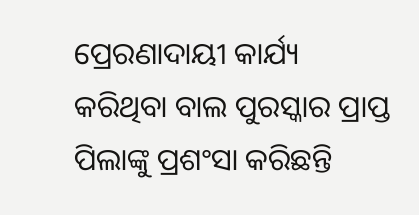ପ୍ରେରଣାଦାୟୀ କାର୍ଯ୍ୟ କରିଥିବା ବାଲ ପୁରସ୍କାର ପ୍ରାପ୍ତ ପିଲାଙ୍କୁ ପ୍ରଶଂସା କରିଛନ୍ତି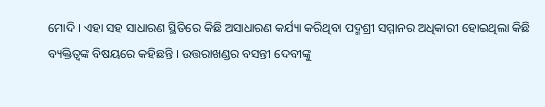ମୋଦି । ଏହା ସହ ସାଧାରଣ ସ୍ଥିତିରେ କିଛି ଅସାଧାରଣ କର୍ଯ୍ୟା କରିଥିବା ପଦ୍ମଶ୍ରୀ ସମ୍ମାନର ଅଧିକାରୀ ହୋଇଥିଲା କିଛି ବ୍ୟକ୍ତିତ୍ବଙ୍କ ବିଷୟରେ କହିଛନ୍ତି । ଉତ୍ତରାଖଣ୍ଡର ବସନ୍ତୀ ଦେବୀଙ୍କୁ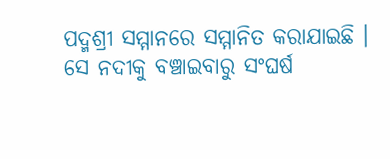ପଦ୍ମଶ୍ରୀ ସମ୍ମାନରେ ସମ୍ମାନିତ କରାଯାଇଛି । ସେ ନଦୀକୁ ବଞ୍ଚାଇବାରୁ ସଂଘର୍ଷ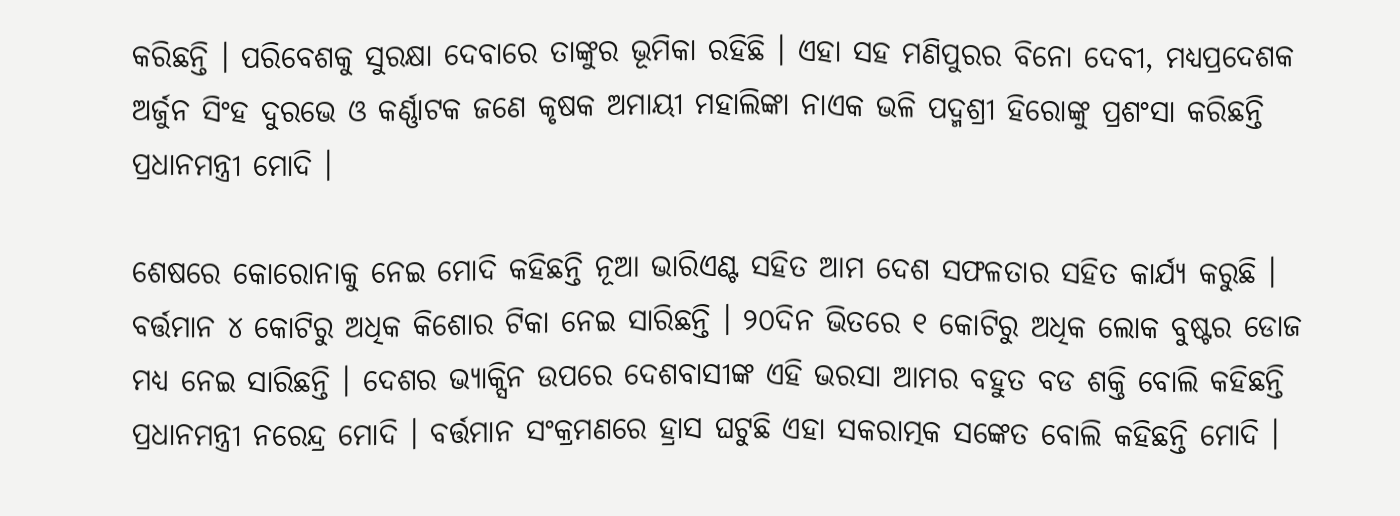କରିଛନ୍ତି । ପରିବେଶକୁ ସୁରକ୍ଷା ଦେବାରେ ତାଙ୍କୁର ଭୂମିକା ରହିଛି । ଏହା ସହ ମଣିପୁରର ବିନୋ ଦେବୀ, ମଧ୍ୟପ୍ରଦେଶକ ଅର୍ଜୁନ ସିଂହ ଦୁରଭେ ଓ କର୍ଣ୍ଣାଟକ ଜଣେ କୃଷକ ଅମାୟୀ ମହାଲିଙ୍କା ନାଏକ ଭଳି ପଦ୍ମଶ୍ରୀ ହିରୋଙ୍କୁ ପ୍ରଶଂସା କରିଛନ୍ତି ପ୍ରଧାନମନ୍ତ୍ରୀ ମୋଦି ।

ଶେଷରେ କୋରୋନାକୁ ନେଇ ମୋଦି କହିଛନ୍ତି ନୂଆ ଭାରିଏଣ୍ଟ ସହିତ ଆମ ଦେଶ ସଫଳତାର ସହିତ କାର୍ଯ୍ୟ କରୁଛି । ବର୍ତ୍ତମାନ ୪ କୋଟିରୁ ଅଧିକ କିଶୋର ଟିକା ନେଇ ସାରିଛନ୍ତି । ୨୦ଦିନ ଭିତରେ ୧ କୋଟିରୁ ଅଧିକ ଲୋକ ବୁଷ୍ଟର ଡୋଜ ମଧ୍ୟ ନେଇ ସାରିଛନ୍ତି । ଦେଶର ଭ୍ଯାକ୍ସିନ ଉପରେ ଦେଶବାସୀଙ୍କ ଏହି ଭରସା ଆମର ବହୁତ ବଡ ଶକ୍ତି ବୋଲି କହିଛନ୍ତି ପ୍ରଧାନମନ୍ତ୍ରୀ ନରେନ୍ଦ୍ର ମୋଦି । ବର୍ତ୍ତମାନ ସଂକ୍ରମଣରେ ହ୍ରାସ ଘଟୁଛି ଏହା ସକରାତ୍ମକ ସଙ୍କେତ ବୋଲି କହିଛନ୍ତି ମୋଦି ।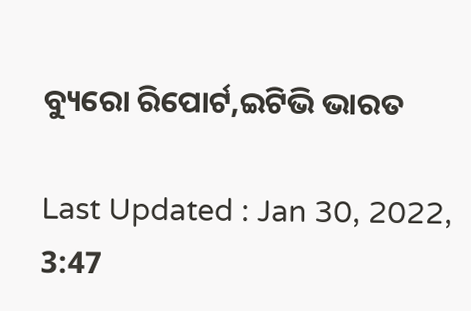ବ୍ୟୁରୋ ରିପୋର୍ଟ,ଇଟିଭି ଭାରତ

Last Updated : Jan 30, 2022, 3:47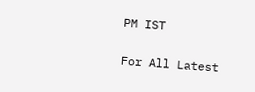PM IST

For All Latest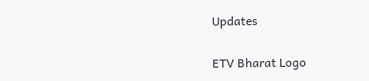Updates

ETV Bharat Logo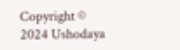Copyright © 2024 Ushodaya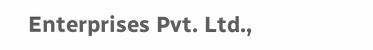Enterprises Pvt. Ltd.,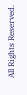All Rights Reserved.